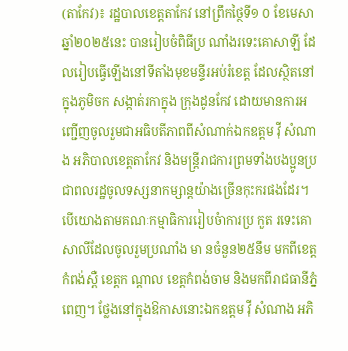(តាកែវ)៖ រដ្ឋបាលខេត្តតាកែវ នៅព្រឹកថ្ថៃទី១ ០ ខែមេសា ឆ្នាំ២០២៥នេះ បានរៀបចំពិធីប្រ ណាំងរទេះគោសាឡី ដែលរៀបធ្វើឡើងនៅទីតាំងមុខមន្ទីរអប់រំខេត្ត ដែលស្ថិតនៅក្នុងភូមិចក សង្កាត់រកាក្នុង ក្រុងដូនកែវ ដោយមានការអញ្ជើញចូលរួមជាអធិបតីភាពពីសំណាក់ឯកឧត្តម វ៉ី សំណាង អភិបាលខេត្តតាកែវ និងមន្រ្តីរាជការព្រមទាំងបងប្អូនប្រជាពលរដ្ឋចូលទស្សនាកម្សាន្តយ៉ាងច្រើនកុះករផងដែរ។
បើយោងតាមគណៈកម្មាធិការរៀបចំាការប្រ កួត រទេះគោសាលីដែលចូលរួមប្រណាំង មា នចំនួន២៥នឹម មកពីខេត្តកំពង់ស្ពឺ ខេត្តក ណ្ដាល ខេត្តកំពង់ចាម និងមកពីរាជធានីភ្នំពេញ។ ថ្លែងនៅក្នុងឱកាសនោះឯកឧត្តម វ៉ី សំណាង អភិ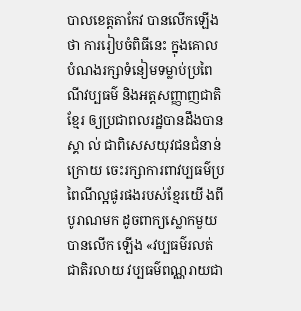បាលខេត្តតាកែវ បានលើកឡើងថា ការរៀបចំពិធីនេះ ក្នុងគោលបំណងរក្សាទំនៀមទម្លាប់ប្រពៃណីវប្បធម៌ និងអត្តសញ្ញាញជាតិខ្មែរ ឲ្យប្រជាពលរដ្ឋបានដឹងបានស្គា ល់ ជាពិសេសយុវជនជំនាន់ក្រោយ ចេះរក្សាការពាវប្បធម៌ប្រពៃណីល្អផូរផងរបស់ខ្មែរយើ ងពីបូរាណមក ដូចពាក្យស្លោកមួយបានលើក ឡើង «វប្បធម៌រលត់ជាតិរលាយ វប្បធម៌ពណ្ណរាយជា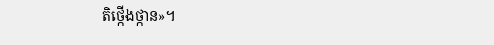តិថ្កើងថ្កាន»។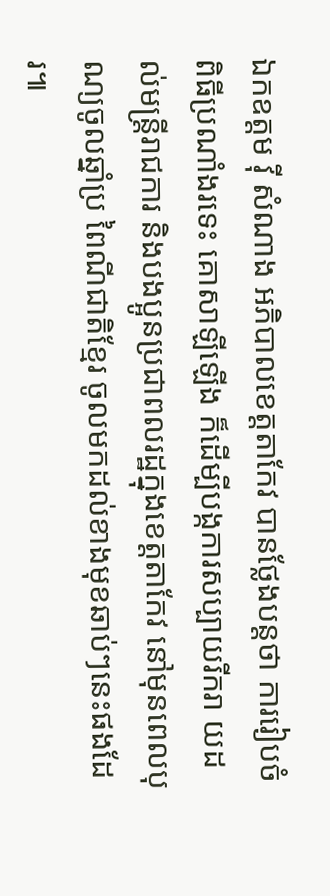ឯកឧត្តម វ៉ី សំណាង អភិបាលខេត្តតាកែវ បានថ្លែងបន្តថា ការរៀបចំពិធីប្រណាំងរទេះ គោសាឡីឡើង ក៏ដើម្បីបង្កការសប្បាយរីករា យដល់មន្រ្តីរាជការ និងបងប្អូនប្រជាពលរដ្ឋក្នុងខេត្តតាកែវ នៅមុនពេលបុណ្យចូលឆ្នាំប្រ ពៃណីជាតិខ្មែរ ចូលមកដល់ខាងមុខឆាប់ៗនេះផងដែរ៕